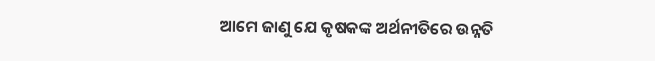ଆମେ ଜାଣୁ ଯେ କୃଷକଙ୍କ ଅର୍ଥନୀତିରେ ଉନ୍ନତି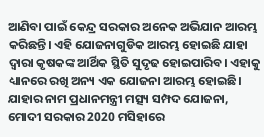ଆଣିବା ପାଇଁ କେନ୍ଦ୍ର ସରକାର ଅନେକ ଅଭିଯାନ ଆରମ୍ଭ କରିଛନ୍ତି। ଏହି ଯୋଜନାଗୁଡିକ ଆରମ୍ଭ ହୋଇଛି ଯାହା ଦ୍ୱାରା କୃଷକଙ୍କ ଆର୍ଥିକ ସ୍ଥିତି ସୁଦୃଢ ହୋଇପାରିବ। ଏହାକୁ ଧ୍ୟାନରେ ରଖି ଅନ୍ୟ ଏକ ଯୋଜନା ଆରମ୍ଭ ହୋଇଛି। ଯାହାର ନାମ ପ୍ରଧାନମନ୍ତ୍ରୀ ମତ୍ସ୍ୟ ସମ୍ପଦ ଯୋଜନା, ମୋଦୀ ସରକାର 2020 ମସିହାରେ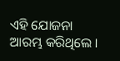ଏହି ଯୋଜନା ଆରମ୍ଭ କରିଥିଲେ।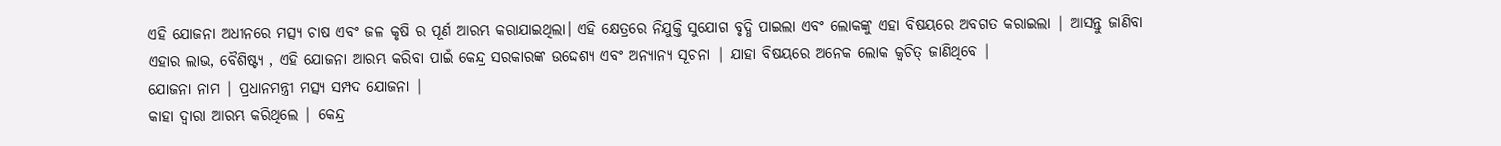ଏହି ଯୋଜନା ଅଧୀନରେ ମତ୍ସ୍ୟ ଚାଷ ଏବଂ ଜଳ କୃଷି ର ପୂର୍ଣ ଆରମ୍ଭ କରାଯାଇଥିଲା। ଏହି କ୍ଷେତ୍ରରେ ନିଯୁକ୍ତି ସୁଯୋଗ ବୃଦ୍ଧି ପାଇଲା ଏବଂ ଲୋକଙ୍କୁ ଏହା ବିଷୟରେ ଅବଗତ କରାଇଲା | ଆସନ୍ତୁ ଜାଣିବା ଏହାର ଲାଭ, ବୈଶିଷ୍ଟ୍ୟ , ଏହି ଯୋଜନା ଆରମ୍ଭ କରିବା ପାଇଁ କେନ୍ଦ୍ର ସରକାରଙ୍କ ଉଦ୍ଦେଶ୍ୟ ଏବଂ ଅନ୍ୟାନ୍ୟ ସୂଚନା | ଯାହା ବିଷୟରେ ଅନେକ ଲୋକ କ୍ୱଚିତ୍ ଜାଣିଥିବେ |
ଯୋଜନା ନାମ | ପ୍ରଧାନମନ୍ତ୍ରୀ ମତ୍ସ୍ୟ ସମ୍ପଦ ଯୋଜନା |
କାହା ଦ୍ୱାରା ଆରମ୍ଭ କରିଥିଲେ | କେନ୍ଦ୍ର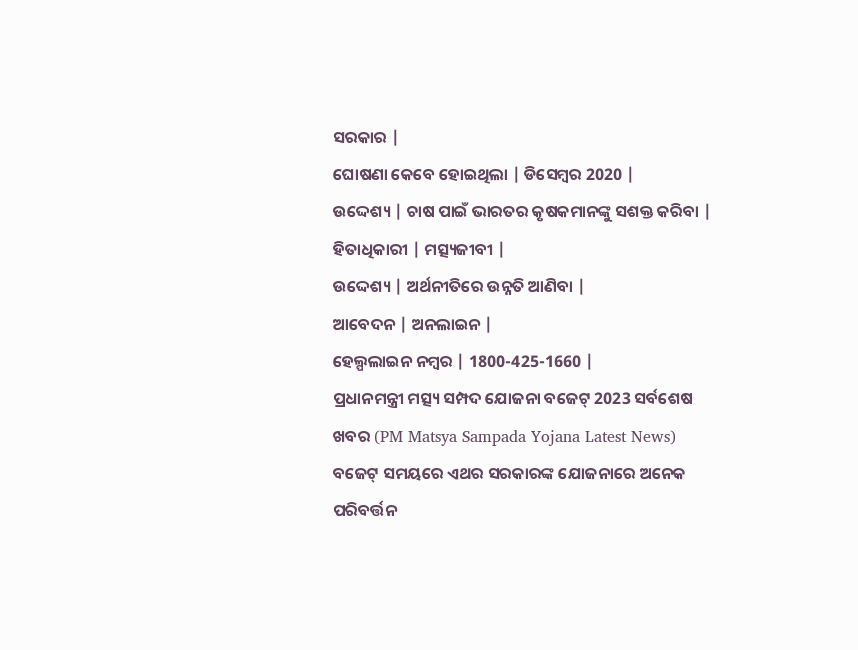ସରକାର |
ଘୋଷଣା କେବେ ହୋଇଥିଲା | ଡିସେମ୍ବର 2020 |
ଉଦ୍ଦେଶ୍ୟ | ଚାଷ ପାଇଁ ଭାରତର କୃଷକମାନଙ୍କୁ ସଶକ୍ତ କରିବା |
ହିତାଧିକାରୀ | ମତ୍ସ୍ୟଜୀବୀ |
ଉଦ୍ଦେଶ୍ୟ | ଅର୍ଥନୀତିରେ ଉନ୍ନତି ଆଣିବା |
ଆବେଦନ | ଅନଲାଇନ |
ହେଲ୍ପଲାଇନ ନମ୍ବର | 1800-425-1660 |
ପ୍ରଧାନମନ୍ତ୍ରୀ ମତ୍ସ୍ୟ ସମ୍ପଦ ଯୋଜନା ବଜେଟ୍ 2023 ସର୍ବଶେଷ ଖବର (PM Matsya Sampada Yojana Latest News)
ବଜେଟ୍ ସମୟରେ ଏଥର ସରକାରଙ୍କ ଯୋଜନାରେ ଅନେକ ପରିବର୍ତ୍ତନ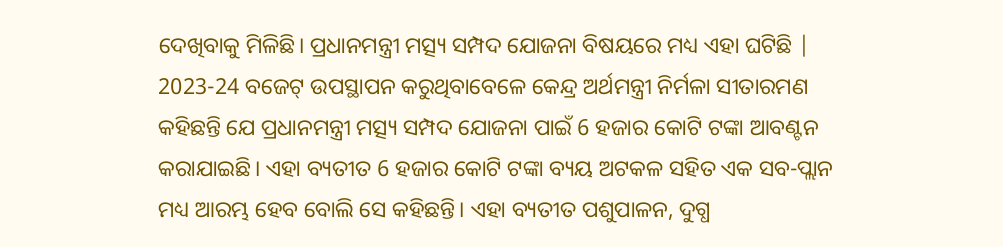ଦେଖିବାକୁ ମିଳିଛି। ପ୍ରଧାନମନ୍ତ୍ରୀ ମତ୍ସ୍ୟ ସମ୍ପଦ ଯୋଜନା ବିଷୟରେ ମଧ୍ୟ ଏହା ଘଟିଛି | 2023-24 ବଜେଟ୍ ଉପସ୍ଥାପନ କରୁଥିବାବେଳେ କେନ୍ଦ୍ର ଅର୍ଥମନ୍ତ୍ରୀ ନିର୍ମଳା ସୀତାରମଣ କହିଛନ୍ତି ଯେ ପ୍ରଧାନମନ୍ତ୍ରୀ ମତ୍ସ୍ୟ ସମ୍ପଦ ଯୋଜନା ପାଇଁ 6 ହଜାର କୋଟି ଟଙ୍କା ଆବଣ୍ଟନ କରାଯାଇଛି। ଏହା ବ୍ୟତୀତ 6 ହଜାର କୋଟି ଟଙ୍କା ବ୍ୟୟ ଅଟକଳ ସହିତ ଏକ ସବ-ପ୍ଲାନ ମଧ୍ୟ ଆରମ୍ଭ ହେବ ବୋଲି ସେ କହିଛନ୍ତି। ଏହା ବ୍ୟତୀତ ପଶୁପାଳନ, ଦୁଗ୍ଧ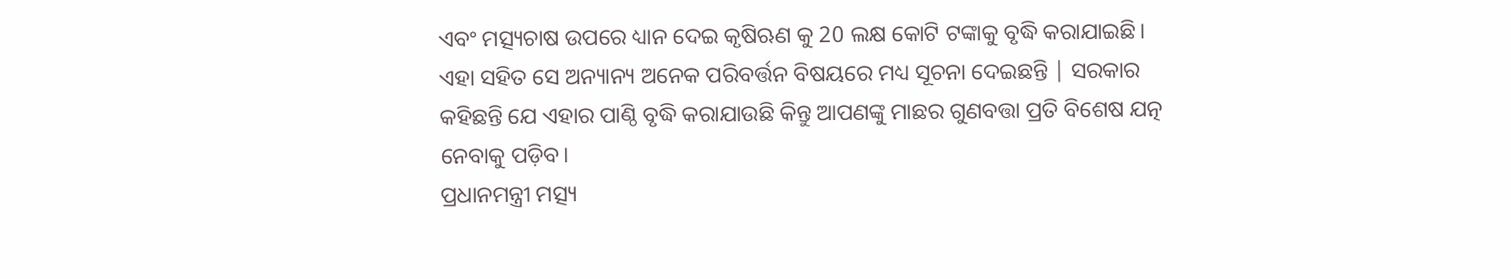ଏବଂ ମତ୍ସ୍ୟଚାଷ ଉପରେ ଧ୍ୟାନ ଦେଇ କୃଷିଋଣ କୁ 20 ଲକ୍ଷ କୋଟି ଟଙ୍କାକୁ ବୃଦ୍ଧି କରାଯାଇଛି। ଏହା ସହିତ ସେ ଅନ୍ୟାନ୍ୟ ଅନେକ ପରିବର୍ତ୍ତନ ବିଷୟରେ ମଧ୍ୟ ସୂଚନା ଦେଇଛନ୍ତି | ସରକାର କହିଛନ୍ତି ଯେ ଏହାର ପାଣ୍ଠି ବୃଦ୍ଧି କରାଯାଉଛି କିନ୍ତୁ ଆପଣଙ୍କୁ ମାଛର ଗୁଣବତ୍ତା ପ୍ରତି ବିଶେଷ ଯତ୍ନ ନେବାକୁ ପଡ଼ିବ।
ପ୍ରଧାନମନ୍ତ୍ରୀ ମତ୍ସ୍ୟ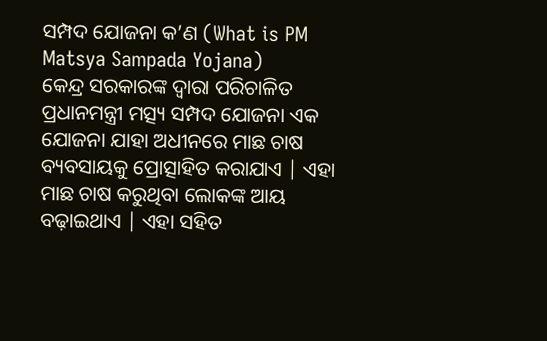ସମ୍ପଦ ଯୋଜନା କ’ଣ (What is PM Matsya Sampada Yojana)
କେନ୍ଦ୍ର ସରକାରଙ୍କ ଦ୍ୱାରା ପରିଚାଳିତ ପ୍ରଧାନମନ୍ତ୍ରୀ ମତ୍ସ୍ୟ ସମ୍ପଦ ଯୋଜନା ଏକ ଯୋଜନା ଯାହା ଅଧୀନରେ ମାଛ ଚାଷ ବ୍ୟବସାୟକୁ ପ୍ରୋତ୍ସାହିତ କରାଯାଏ | ଏହା ମାଛ ଚାଷ କରୁଥିବା ଲୋକଙ୍କ ଆୟ ବଢ଼ାଇଥାଏ | ଏହା ସହିତ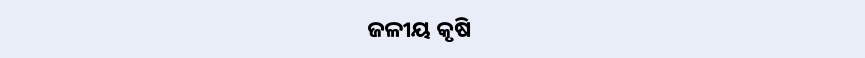ଜଳୀୟ କୃଷି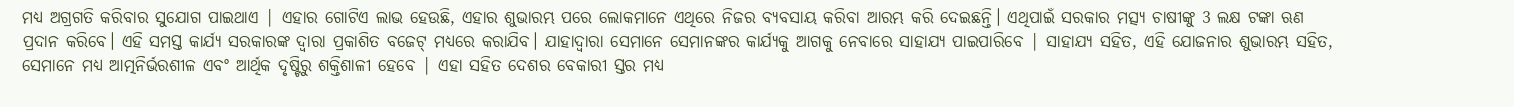ମଧ୍ୟ ଅଗ୍ରଗତି କରିବାର ସୁଯୋଗ ପାଇଥାଏ | ଏହାର ଗୋଟିଏ ଲାଭ ହେଉଛି, ଏହାର ଶୁଭାରମ୍ଭ ପରେ ଲୋକମାନେ ଏଥିରେ ନିଜର ବ୍ୟବସାୟ କରିବା ଆରମ୍ଭ କରି ଦେଇଛନ୍ତି। ଏଥିପାଇଁ ସରକାର ମତ୍ସ୍ୟ ଚାଷୀଙ୍କୁ 3 ଲକ୍ଷ ଟଙ୍କା ଋଣ ପ୍ରଦାନ କରିବେ। ଏହି ସମସ୍ତ କାର୍ଯ୍ୟ ସରକାରଙ୍କ ଦ୍ୱାରା ପ୍ରକାଶିତ ବଜେଟ୍ ମଧ୍ୟରେ କରାଯିବ। ଯାହାଦ୍ୱାରା ସେମାନେ ସେମାନଙ୍କର କାର୍ଯ୍ୟକୁ ଆଗକୁ ନେବାରେ ସାହାଯ୍ୟ ପାଇପାରିବେ | ସାହାଯ୍ୟ ସହିତ, ଏହି ଯୋଜନାର ଶୁଭାରମ୍ଭ ସହିତ, ସେମାନେ ମଧ୍ୟ ଆତ୍ମନିର୍ଭରଶୀଳ ଏବଂ ଆର୍ଥିକ ଦୃଷ୍ଟିରୁ ଶକ୍ତିଶାଳୀ ହେବେ | ଏହା ସହିତ ଦେଶର ବେକାରୀ ସ୍ତର ମଧ୍ୟ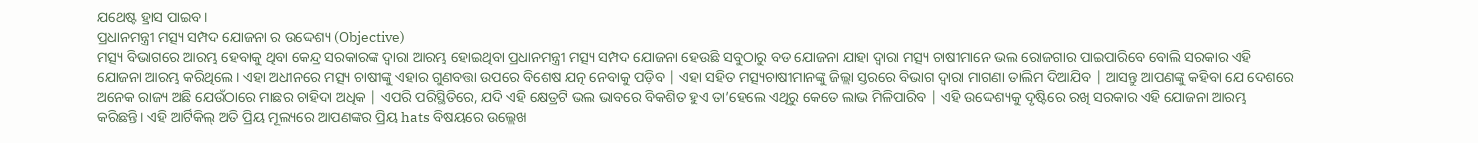ଯଥେଷ୍ଟ ହ୍ରାସ ପାଇବ।
ପ୍ରଧାନମନ୍ତ୍ରୀ ମତ୍ସ୍ୟ ସମ୍ପଦ ଯୋଜନା ର ଉଦ୍ଦେଶ୍ୟ (Objective)
ମତ୍ସ୍ୟ ବିଭାଗରେ ଆରମ୍ଭ ହେବାକୁ ଥିବା କେନ୍ଦ୍ର ସରକାରଙ୍କ ଦ୍ୱାରା ଆରମ୍ଭ ହୋଇଥିବା ପ୍ରଧାନମନ୍ତ୍ରୀ ମତ୍ସ୍ୟ ସମ୍ପଦ ଯୋଜନା ହେଉଛି ସବୁଠାରୁ ବଡ ଯୋଜନା ଯାହା ଦ୍ୱାରା ମତ୍ସ୍ୟ ଚାଷୀମାନେ ଭଲ ରୋଜଗାର ପାଇପାରିବେ ବୋଲି ସରକାର ଏହି ଯୋଜନା ଆରମ୍ଭ କରିଥିଲେ। ଏହା ଅଧୀନରେ ମତ୍ସ୍ୟ ଚାଷୀଙ୍କୁ ଏହାର ଗୁଣବତ୍ତା ଉପରେ ବିଶେଷ ଯତ୍ନ ନେବାକୁ ପଡ଼ିବ | ଏହା ସହିତ ମତ୍ସ୍ୟଚାଷୀମାନଙ୍କୁ ଜିଲ୍ଲା ସ୍ତରରେ ବିଭାଗ ଦ୍ୱାରା ମାଗଣା ତାଲିମ ଦିଆଯିବ | ଆସନ୍ତୁ ଆପଣଙ୍କୁ କହିବା ଯେ ଦେଶରେ ଅନେକ ରାଜ୍ୟ ଅଛି ଯେଉଁଠାରେ ମାଛର ଚାହିଦା ଅଧିକ | ଏପରି ପରିସ୍ଥିତିରେ, ଯଦି ଏହି କ୍ଷେତ୍ରଟି ଭଲ ଭାବରେ ବିକଶିତ ହୁଏ ତା’ହେଲେ ଏଥିରୁ କେତେ ଲାଭ ମିଳିପାରିବ | ଏହି ଉଦ୍ଦେଶ୍ୟକୁ ଦୃଷ୍ଟିରେ ରଖି ସରକାର ଏହି ଯୋଜନା ଆରମ୍ଭ କରିଛନ୍ତି। ଏହି ଆର୍ଟିକିଲ୍ ଅତି ପ୍ରିୟ ମୂଲ୍ୟରେ ଆପଣଙ୍କର ପ୍ରିୟ hats ବିଷୟରେ ଉଲ୍ଲେଖ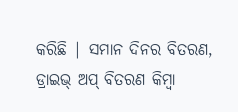କରିଛି | ସମାନ ଦିନର ବିତରଣ, ଡ୍ରାଇଭ୍ ଅପ୍ ବିତରଣ କିମ୍ବା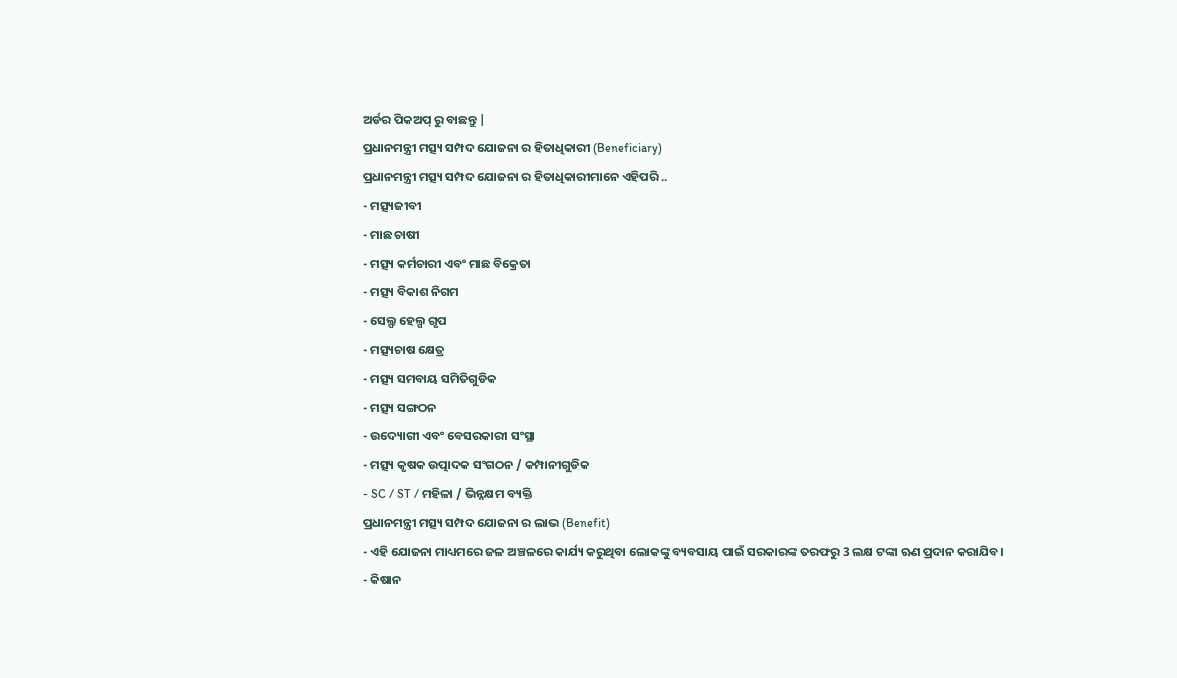ଅର୍ଡର ପିକଅପ୍ ରୁ ବାଛନ୍ତୁ |
ପ୍ରଧାନମନ୍ତ୍ରୀ ମତ୍ସ୍ୟ ସମ୍ପଦ ଯୋଜନା ର ହିତାଧିକାରୀ (Beneficiary)
ପ୍ରଧାନମନ୍ତ୍ରୀ ମତ୍ସ୍ୟ ସମ୍ପଦ ଯୋଜନା ର ହିତାଧିକାରୀମାନେ ଏହିପରି ..
- ମତ୍ସ୍ୟଜୀବୀ
- ମାଛ ଚାଷୀ
- ମତ୍ସ୍ୟ କର୍ମଚାରୀ ଏବଂ ମାଛ ବିକ୍ରେତା
- ମତ୍ସ୍ୟ ବିକାଶ ନିଗମ
- ସେଲ୍ଫ ହେଲ୍ପ ଗୃପ
- ମତ୍ସ୍ୟଚାଷ କ୍ଷେତ୍ର
- ମତ୍ସ୍ୟ ସମବାୟ ସମିତିଗୁଡିକ
- ମତ୍ସ୍ୟ ସଙ୍ଗଠନ
- ଉଦ୍ୟୋଗୀ ଏବଂ ବେସରକାରୀ ସଂସ୍ଥା
- ମତ୍ସ୍ୟ କୃଷକ ଉତ୍ପାଦକ ସଂଗଠନ / କମ୍ପାନୀଗୁଡିକ
- SC / ST / ମହିଳା / ଭିନ୍ନକ୍ଷମ ବ୍ୟକ୍ତି
ପ୍ରଧାନମନ୍ତ୍ରୀ ମତ୍ସ୍ୟ ସମ୍ପଦ ଯୋଜନା ର ଲାଭ (Benefit)
- ଏହି ଯୋଜନା ମାଧ୍ୟମରେ ଜଳ ଅଞ୍ଚଳରେ କାର୍ଯ୍ୟ କରୁଥିବା ଲୋକଙ୍କୁ ବ୍ୟବସାୟ ପାଇଁ ସରକାରଙ୍କ ତରଫରୁ 3 ଲକ୍ଷ ଟଙ୍କା ଋଣ ପ୍ରଦାନ କରାଯିବ।
- କିଷାନ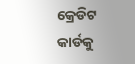କ୍ରେଡିଟ କାର୍ଡକୁ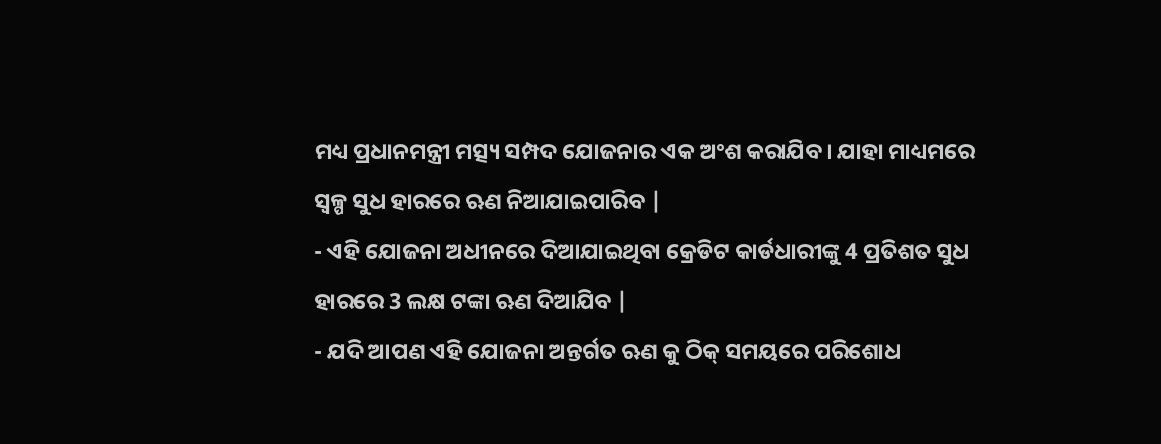ମଧ୍ୟ ପ୍ରଧାନମନ୍ତ୍ରୀ ମତ୍ସ୍ୟ ସମ୍ପଦ ଯୋଜନାର ଏକ ଅଂଶ କରାଯିବ। ଯାହା ମାଧ୍ୟମରେ ସ୍ୱଳ୍ପ ସୁଧ ହାରରେ ଋଣ ନିଆଯାଇପାରିବ |
- ଏହି ଯୋଜନା ଅଧୀନରେ ଦିଆଯାଇଥିବା କ୍ରେଡିଟ କାର୍ଡଧାରୀଙ୍କୁ 4 ପ୍ରତିଶତ ସୁଧ ହାରରେ 3 ଲକ୍ଷ ଟଙ୍କା ଋଣ ଦିଆଯିବ |
- ଯଦି ଆପଣ ଏହି ଯୋଜନା ଅନ୍ତର୍ଗତ ଋଣ କୁ ଠିକ୍ ସମୟରେ ପରିଶୋଧ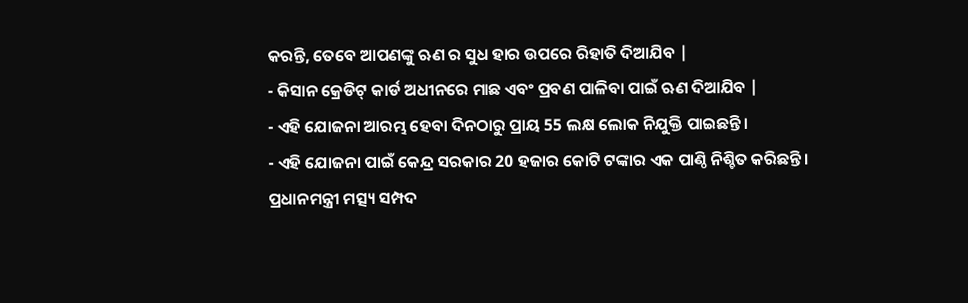କରନ୍ତି, ତେବେ ଆପଣଙ୍କୁ ଋଣ ର ସୁଧ ହାର ଉପରେ ରିହାତି ଦିଆଯିବ |
- କିସାନ କ୍ରେଡିଟ୍ କାର୍ଡ ଅଧୀନରେ ମାଛ ଏବଂ ପ୍ରବଣ ପାଳିବା ପାଇଁ ଋଣ ଦିଆଯିବ |
- ଏହି ଯୋଜନା ଆରମ୍ଭ ହେବା ଦିନଠାରୁ ପ୍ରାୟ 55 ଲକ୍ଷ ଲୋକ ନିଯୁକ୍ତି ପାଇଛନ୍ତି।
- ଏହି ଯୋଜନା ପାଇଁ କେନ୍ଦ୍ର ସରକାର 20 ହଜାର କୋଟି ଟଙ୍କାର ଏକ ପାଣ୍ଠି ନିଶ୍ଚିତ କରିଛନ୍ତି।
ପ୍ରଧାନମନ୍ତ୍ରୀ ମତ୍ସ୍ୟ ସମ୍ପଦ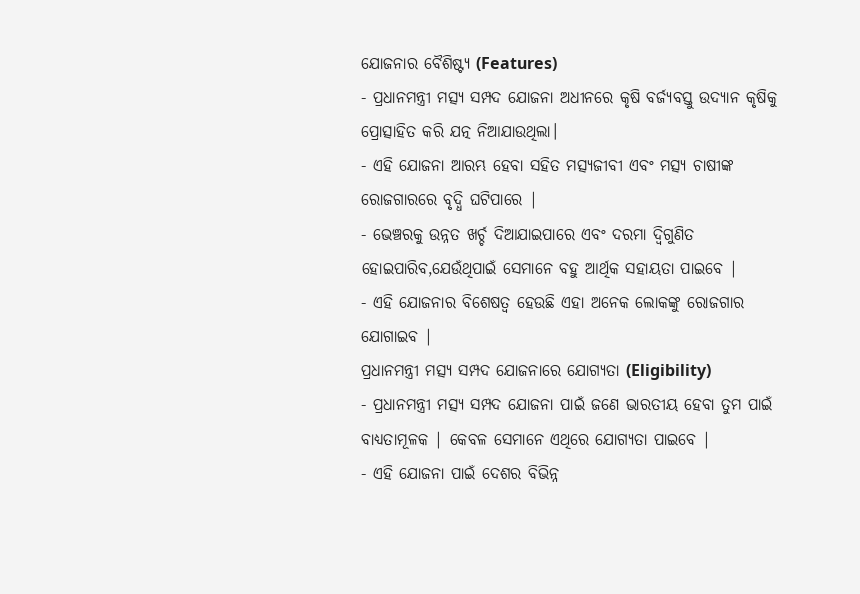ଯୋଜନାର ବୈଶିଷ୍ଟ୍ୟ (Features)
- ପ୍ରଧାନମନ୍ତ୍ରୀ ମତ୍ସ୍ୟ ସମ୍ପଦ ଯୋଜନା ଅଧୀନରେ କୃଷି ବର୍ଜ୍ୟବସ୍ତୁ ଉଦ୍ୟାନ କୃଷିକୁ ପ୍ରୋତ୍ସାହିତ କରି ଯତ୍ନ ନିଆଯାଉଥିଲା।
- ଏହି ଯୋଜନା ଆରମ୍ଭ ହେବା ସହିତ ମତ୍ସ୍ୟଜୀବୀ ଏବଂ ମତ୍ସ୍ୟ ଚାଷୀଙ୍କ ରୋଜଗାରରେ ବୃଦ୍ଧି ଘଟିପାରେ |
- ଭେଞ୍ଚରକୁ ଉନ୍ନତ ଖର୍ଚ୍ଚ ଦିଆଯାଇପାରେ ଏବଂ ଦରମା ଦ୍ୱିଗୁଣିତ ହୋଇପାରିବ,ଯେଉଁଥିପାଇଁ ସେମାନେ ବହୁ ଆର୍ଥିକ ସହାୟତା ପାଇବେ |
- ଏହି ଯୋଜନାର ବିଶେଷତ୍ୱ ହେଉଛି ଏହା ଅନେକ ଲୋକଙ୍କୁ ରୋଜଗାର ଯୋଗାଇବ |
ପ୍ରଧାନମନ୍ତ୍ରୀ ମତ୍ସ୍ୟ ସମ୍ପଦ ଯୋଜନାରେ ଯୋଗ୍ୟତା (Eligibility)
- ପ୍ରଧାନମନ୍ତ୍ରୀ ମତ୍ସ୍ୟ ସମ୍ପଦ ଯୋଜନା ପାଇଁ ଜଣେ ଭାରତୀୟ ହେବା ତୁମ ପାଇଁ ବାଧ୍ୟତାମୂଳକ | କେବଳ ସେମାନେ ଏଥିରେ ଯୋଗ୍ୟତା ପାଇବେ |
- ଏହି ଯୋଜନା ପାଇଁ ଦେଶର ବିଭିନ୍ନ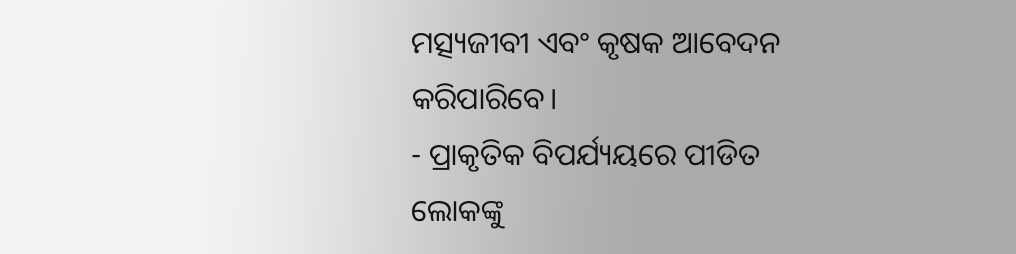ମତ୍ସ୍ୟଜୀବୀ ଏବଂ କୃଷକ ଆବେଦନ କରିପାରିବେ।
- ପ୍ରାକୃତିକ ବିପର୍ଯ୍ୟୟରେ ପୀଡିତ ଲୋକଙ୍କୁ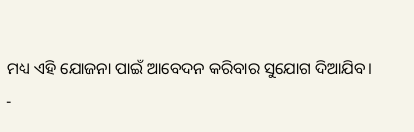ମଧ୍ୟ ଏହି ଯୋଜନା ପାଇଁ ଆବେଦନ କରିବାର ସୁଯୋଗ ଦିଆଯିବ।
-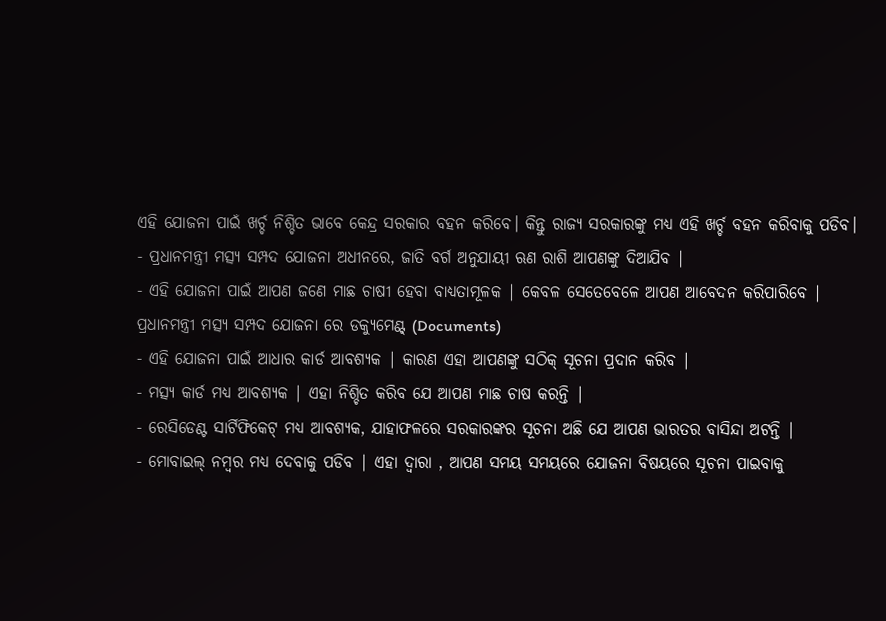ଏହି ଯୋଜନା ପାଇଁ ଖର୍ଚ୍ଚ ନିଶ୍ଚିତ ଭାବେ କେନ୍ଦ୍ର ସରକାର ବହନ କରିବେ। କିନ୍ତୁ ରାଜ୍ୟ ସରକାରଙ୍କୁ ମଧ୍ୟ ଏହି ଖର୍ଚ୍ଚ ବହନ କରିବାକୁ ପଡିବ।
- ପ୍ରଧାନମନ୍ତ୍ରୀ ମତ୍ସ୍ୟ ସମ୍ପଦ ଯୋଜନା ଅଧୀନରେ, ଜାତି ବର୍ଗ ଅନୁଯାୟୀ ଋଣ ରାଶି ଆପଣଙ୍କୁ ଦିଆଯିବ |
- ଏହି ଯୋଜନା ପାଇଁ ଆପଣ ଜଣେ ମାଛ ଚାଷୀ ହେବା ବାଧ୍ୟତାମୂଳକ | କେବଳ ସେତେବେଳେ ଆପଣ ଆବେଦନ କରିପାରିବେ |
ପ୍ରଧାନମନ୍ତ୍ରୀ ମତ୍ସ୍ୟ ସମ୍ପଦ ଯୋଜନା ରେ ଡକ୍ୟୁମେଣ୍ଟ୍ (Documents)
- ଏହି ଯୋଜନା ପାଇଁ ଆଧାର କାର୍ଡ ଆବଶ୍ୟକ | କାରଣ ଏହା ଆପଣଙ୍କୁ ସଠିକ୍ ସୂଚନା ପ୍ରଦାନ କରିବ |
- ମତ୍ସ୍ୟ କାର୍ଡ ମଧ୍ୟ ଆବଶ୍ୟକ | ଏହା ନିଶ୍ଚିତ କରିବ ଯେ ଆପଣ ମାଛ ଚାଷ କରନ୍ତି |
- ରେସିଡେଣ୍ଟ ସାର୍ଟିଫିକେଟ୍ ମଧ୍ୟ ଆବଶ୍ୟକ, ଯାହାଫଳରେ ସରକାରଙ୍କର ସୂଚନା ଅଛି ଯେ ଆପଣ ଭାରତର ବାସିନ୍ଦା ଅଟନ୍ତି |
- ମୋବାଇଲ୍ ନମ୍ବର ମଧ୍ୟ ଦେବାକୁ ପଡିବ | ଏହା ଦ୍ୱାରା , ଆପଣ ସମୟ ସମୟରେ ଯୋଜନା ବିଷୟରେ ସୂଚନା ପାଇବାକୁ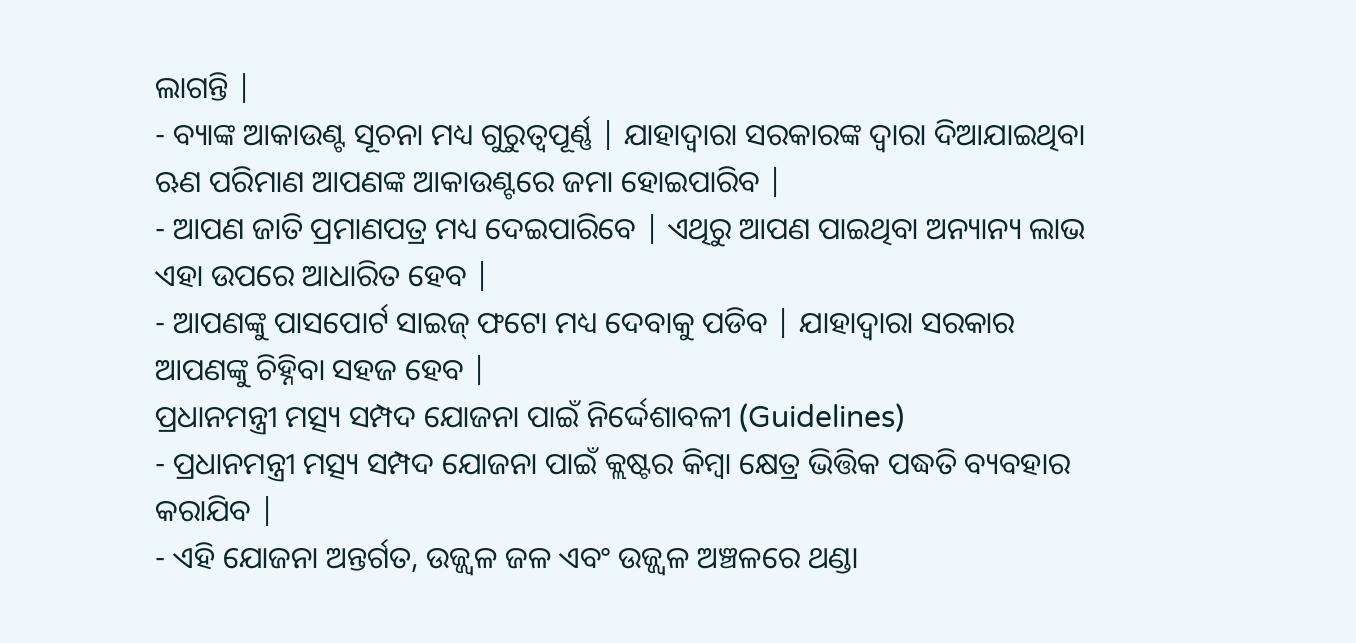ଲାଗନ୍ତି |
- ବ୍ୟାଙ୍କ ଆକାଉଣ୍ଟ ସୂଚନା ମଧ୍ୟ ଗୁରୁତ୍ୱପୂର୍ଣ୍ଣ | ଯାହାଦ୍ୱାରା ସରକାରଙ୍କ ଦ୍ୱାରା ଦିଆଯାଇଥିବା ଋଣ ପରିମାଣ ଆପଣଙ୍କ ଆକାଉଣ୍ଟରେ ଜମା ହୋଇପାରିବ |
- ଆପଣ ଜାତି ପ୍ରମାଣପତ୍ର ମଧ୍ୟ ଦେଇପାରିବେ | ଏଥିରୁ ଆପଣ ପାଇଥିବା ଅନ୍ୟାନ୍ୟ ଲାଭ ଏହା ଉପରେ ଆଧାରିତ ହେବ |
- ଆପଣଙ୍କୁ ପାସପୋର୍ଟ ସାଇଜ୍ ଫଟୋ ମଧ୍ୟ ଦେବାକୁ ପଡିବ | ଯାହାଦ୍ୱାରା ସରକାର ଆପଣଙ୍କୁ ଚିହ୍ନିବା ସହଜ ହେବ |
ପ୍ରଧାନମନ୍ତ୍ରୀ ମତ୍ସ୍ୟ ସମ୍ପଦ ଯୋଜନା ପାଇଁ ନିର୍ଦ୍ଦେଶାବଳୀ (Guidelines)
- ପ୍ରଧାନମନ୍ତ୍ରୀ ମତ୍ସ୍ୟ ସମ୍ପଦ ଯୋଜନା ପାଇଁ କ୍ଲଷ୍ଟର କିମ୍ବା କ୍ଷେତ୍ର ଭିତ୍ତିକ ପଦ୍ଧତି ବ୍ୟବହାର କରାଯିବ |
- ଏହି ଯୋଜନା ଅନ୍ତର୍ଗତ, ଉଜ୍ଜ୍ୱଳ ଜଳ ଏବଂ ଉଜ୍ଜ୍ୱଳ ଅଞ୍ଚଳରେ ଥଣ୍ଡା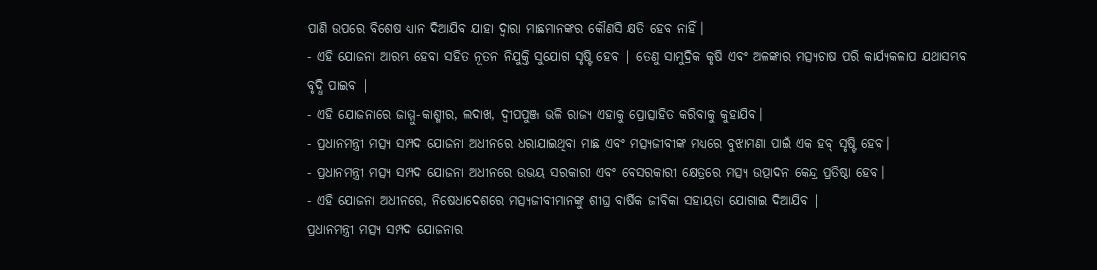ପାଣି ଉପରେ ବିଶେଷ ଧ୍ୟାନ ଦିଆଯିବ ଯାହା ଦ୍ୱାରା ମାଛମାନଙ୍କର କୌଣସି କ୍ଷତି ହେବ ନାହିଁ।
- ଏହି ଯୋଜନା ଆରମ୍ଭ ହେବା ସହିତ ନୂତନ ନିଯୁକ୍ତି ସୁଯୋଗ ସୃଷ୍ଟି ହେବ | ତେଣୁ ସାମୁଦ୍ରିକ କୃଷି ଏବଂ ଅଳଙ୍କାର ମତ୍ସ୍ୟଚାଷ ପରି କାର୍ଯ୍ୟକଳାପ ଯଥାସମ୍ଭବ ବୃଦ୍ଧି ପାଇବ |
- ଏହି ଯୋଜନାରେ ଜାମ୍ମୁ-କାଶ୍ମୀର, ଲଦାଖ, ଦ୍ୱୀପପୁଞ୍ଜ ଭଳି ରାଜ୍ୟ ଏହାକୁ ପ୍ରୋତ୍ସାହିତ କରିବାକୁ କୁହାଯିବ।
- ପ୍ରଧାନମନ୍ତ୍ରୀ ମତ୍ସ୍ୟ ସମ୍ପଦ ଯୋଜନା ଅଧୀନରେ ଧରାଯାଇଥିବା ମାଛ ଏବଂ ମତ୍ସ୍ୟଜୀବୀଙ୍କ ମଧ୍ୟରେ ବୁଝାମଣା ପାଇଁ ଏକ ହବ୍ ସୃଷ୍ଟି ହେବ।
- ପ୍ରଧାନମନ୍ତ୍ରୀ ମତ୍ସ୍ୟ ସମ୍ପଦ ଯୋଜନା ଅଧୀନରେ ଉଭୟ ସରକାରୀ ଏବଂ ବେସରକାରୀ କ୍ଷେତ୍ରରେ ମତ୍ସ୍ୟ ଉତ୍ପାଦନ କେନ୍ଦ୍ର ପ୍ରତିଷ୍ଠା ହେବ।
- ଏହି ଯୋଜନା ଅଧୀନରେ, ନିଷେଧାଦେଶରେ ମତ୍ସ୍ୟଜୀବୀମାନଙ୍କୁ ଶୀଘ୍ର ବାର୍ଷିକ ଜୀବିକା ସହାୟତା ଯୋଗାଇ ଦିଆଯିବ |
ପ୍ରଧାନମନ୍ତ୍ରୀ ମତ୍ସ୍ୟ ସମ୍ପଦ ଯୋଜନାର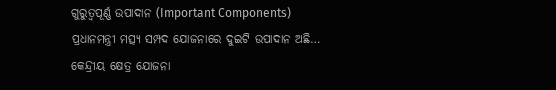ଗୁରୁତ୍ୱପୂର୍ଣ୍ଣ ଉପାଦାନ (Important Components)
ପ୍ରଧାନମନ୍ତ୍ରୀ ମତ୍ସ୍ୟ ସମ୍ପଦ ଯୋଜନାରେ ଦୁଇଟି ଉପାଦାନ ଅଛି…
କେନ୍ଦ୍ରୀୟ କ୍ଷେତ୍ର ଯୋଜନା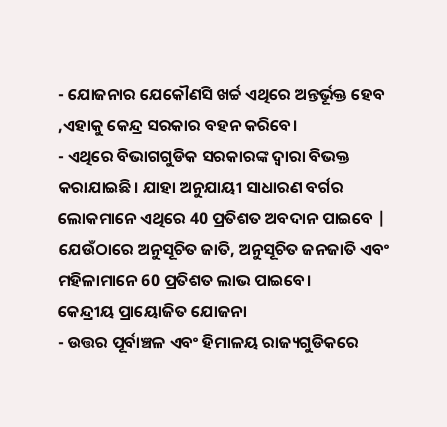- ଯୋଜନାର ଯେକୌଣସି ଖର୍ଚ୍ଚ ଏଥିରେ ଅନ୍ତର୍ଭୂକ୍ତ ହେବ ,ଏହାକୁ କେନ୍ଦ୍ର ସରକାର ବହନ କରିବେ।
- ଏଥିରେ ବିଭାଗଗୁଡିକ ସରକାରଙ୍କ ଦ୍ୱାରା ବିଭକ୍ତ କରାଯାଇଛି। ଯାହା ଅନୁଯାୟୀ ସାଧାରଣ ବର୍ଗର ଲୋକମାନେ ଏଥିରେ 40 ପ୍ରତିଶତ ଅବଦାନ ପାଇବେ | ଯେଉଁଠାରେ ଅନୁସୂଚିତ ଜାତି, ଅନୁସୂଚିତ ଜନଜାତି ଏବଂ ମହିଳାମାନେ 60 ପ୍ରତିଶତ ଲାଭ ପାଇବେ।
କେନ୍ଦ୍ରୀୟ ପ୍ରାୟୋଜିତ ଯୋଜନା
- ଉତ୍ତର ପୂର୍ବାଞ୍ଚଳ ଏବଂ ହିମାଳୟ ରାଜ୍ୟଗୁଡିକରେ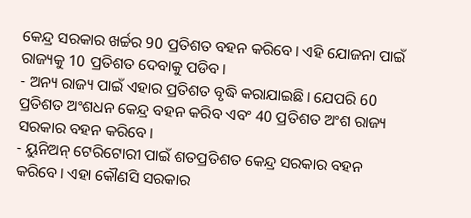କେନ୍ଦ୍ର ସରକାର ଖର୍ଚ୍ଚର 90 ପ୍ରତିଶତ ବହନ କରିବେ। ଏହି ଯୋଜନା ପାଇଁ ରାଜ୍ୟକୁ 10 ପ୍ରତିଶତ ଦେବାକୁ ପଡିବ।
- ଅନ୍ୟ ରାଜ୍ୟ ପାଇଁ ଏହାର ପ୍ରତିଶତ ବୃଦ୍ଧି କରାଯାଇଛି। ଯେପରି 60 ପ୍ରତିଶତ ଅଂଶଧନ କେନ୍ଦ୍ର ବହନ କରିବ ଏବଂ 40 ପ୍ରତିଶତ ଅଂଶ ରାଜ୍ୟ ସରକାର ବହନ କରିବେ।
- ୟୁନିଅନ୍ ଟେରିଟୋରୀ ପାଇଁ ଶତପ୍ରତିଶତ କେନ୍ଦ୍ର ସରକାର ବହନ କରିବେ। ଏହା କୌଣସି ସରକାର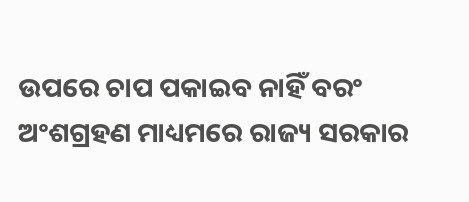ଉପରେ ଚାପ ପକାଇବ ନାହିଁ ବରଂ ଅଂଶଗ୍ରହଣ ମାଧ୍ୟମରେ ରାଜ୍ୟ ସରକାର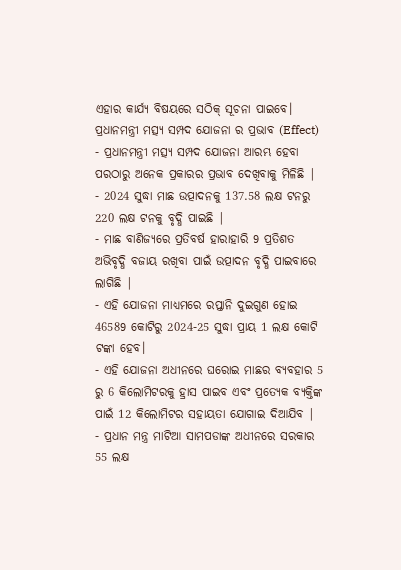ଏହାର କାର୍ଯ୍ୟ ବିଷୟରେ ସଠିକ୍ ସୂଚନା ପାଇବେ।
ପ୍ରଧାନମନ୍ତ୍ରୀ ମତ୍ସ୍ୟ ସମ୍ପଦ ଯୋଜନା ର ପ୍ରଭାବ (Effect)
- ପ୍ରଧାନମନ୍ତ୍ରୀ ମତ୍ସ୍ୟ ସମ୍ପଦ ଯୋଜନା ଆରମ୍ଭ ହେବା ପରଠାରୁ ଅନେକ ପ୍ରକାରର ପ୍ରଭାବ ଦେଖିବାକୁ ମିଳିଛି |
- 2024 ସୁଦ୍ଧା ମାଛ ଉତ୍ପାଦନକୁ 137.58 ଲକ୍ଷ ଟନରୁ 220 ଲକ୍ଷ ଟନକୁ ବୃଦ୍ଧି ପାଇଛି |
- ମାଛ ବାଣିଜ୍ୟରେ ପ୍ରତିବର୍ଷ ହାରାହାରି 9 ପ୍ରତିଶତ ଅଭିବୃଦ୍ଧି ବଜାୟ ରଖିବା ପାଇଁ ଉତ୍ପାଦନ ବୃଦ୍ଧି ପାଇବାରେ ଲାଗିଛି |
- ଏହି ଯୋଜନା ମାଧ୍ୟମରେ ରପ୍ତାନି ଦୁଇଗୁଣ ହୋଇ 46589 କୋଟିରୁ 2024-25 ସୁଦ୍ଧା ପ୍ରାୟ 1 ଲକ୍ଷ କୋଟି ଟଙ୍କା ହେବ।
- ଏହି ଯୋଜନା ଅଧୀନରେ ଘରୋଇ ମାଛର ବ୍ୟବହାର 5 ରୁ 6 କିଲୋମିଟରକୁ ହ୍ରାସ ପାଇବ ଏବଂ ପ୍ରତ୍ୟେକ ବ୍ୟକ୍ତିଙ୍କ ପାଇଁ 12 କିଲୋମିଟର ସହାୟତା ଯୋଗାଇ ଦିଆଯିବ |
- ପ୍ରଧାନ ମନ୍ତ୍ର ମାଟିଆ ସାମପଡାଙ୍କ ଅଧୀନରେ ସରକାର 55 ଲକ୍ଷ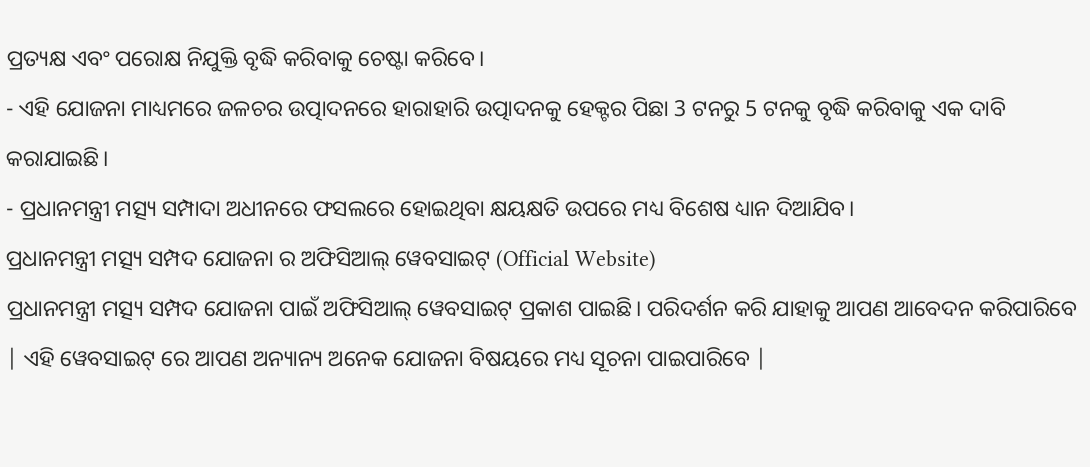ପ୍ରତ୍ୟକ୍ଷ ଏବଂ ପରୋକ୍ଷ ନିଯୁକ୍ତି ବୃଦ୍ଧି କରିବାକୁ ଚେଷ୍ଟା କରିବେ।
- ଏହି ଯୋଜନା ମାଧ୍ୟମରେ ଜଳଚର ଉତ୍ପାଦନରେ ହାରାହାରି ଉତ୍ପାଦନକୁ ହେକ୍ଟର ପିଛା 3 ଟନରୁ 5 ଟନକୁ ବୃଦ୍ଧି କରିବାକୁ ଏକ ଦାବି କରାଯାଇଛି।
- ପ୍ରଧାନମନ୍ତ୍ରୀ ମତ୍ସ୍ୟ ସମ୍ପାଦା ଅଧୀନରେ ଫସଲରେ ହୋଇଥିବା କ୍ଷୟକ୍ଷତି ଉପରେ ମଧ୍ୟ ବିଶେଷ ଧ୍ୟାନ ଦିଆଯିବ।
ପ୍ରଧାନମନ୍ତ୍ରୀ ମତ୍ସ୍ୟ ସମ୍ପଦ ଯୋଜନା ର ଅଫିସିଆଲ୍ ୱେବସାଇଟ୍ (Official Website)
ପ୍ରଧାନମନ୍ତ୍ରୀ ମତ୍ସ୍ୟ ସମ୍ପଦ ଯୋଜନା ପାଇଁ ଅଫିସିଆଲ୍ ୱେବସାଇଟ୍ ପ୍ରକାଶ ପାଇଛି। ପରିଦର୍ଶନ କରି ଯାହାକୁ ଆପଣ ଆବେଦନ କରିପାରିବେ | ଏହି ୱେବସାଇଟ୍ ରେ ଆପଣ ଅନ୍ୟାନ୍ୟ ଅନେକ ଯୋଜନା ବିଷୟରେ ମଧ୍ୟ ସୂଚନା ପାଇପାରିବେ |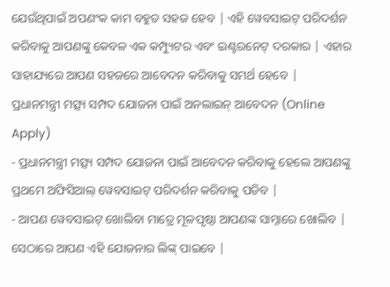ଯେଉଁଥିପାଇଁ ଅପଣଂକ କାମ ବହୁତ ସହଜ ହେବ | ଏହି ୱେବସାଇଟ୍ ପରିଦର୍ଶନ କରିବାକୁ ଆପଣଙ୍କୁ କେବଳ ଏକ କମ୍ପ୍ୟୁଟର ଏବଂ ଇଣ୍ଟରନେଟ୍ ଦରକାର | ଏହାର ସାହାଯ୍ୟରେ ଆପଣ ସହଜରେ ଆବେଦନ କରିବାକୁ ସମର୍ଥ ହେବେ |
ପ୍ରଧାନମନ୍ତ୍ରୀ ମତ୍ସ୍ୟ ସମ୍ପଦ ଯୋଜନା ପାଇଁ ଅନଲାଇନ୍ ଆବେଦନ (Online Apply)
- ପ୍ରଧାନମନ୍ତ୍ରୀ ମତ୍ସ୍ୟ ସମ୍ପଦ ଯୋଜନା ପାଇଁ ଆବେଦନ କରିବାକୁ ହେଲେ ଆପଣଙ୍କୁ ପ୍ରଥମେ ଅଫିସିଆଲ୍ ୱେବସାଇଟ୍ ପରିଦର୍ଶନ କରିବାକୁ ପଡିବ |
- ଆପଣ ୱେବସାଇଟ୍ ଖୋଲିବା ମାତ୍ରେ ମୂଳପୃଷ୍ଠା ଆପଣଙ୍କ ସାମ୍ନାରେ ଖୋଲିବ | ସେଠାରେ ଆପଣ ଏହି ଯୋଜନାର ଲିଙ୍କ୍ ପାଇବେ |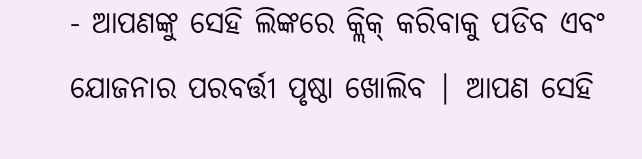- ଆପଣଙ୍କୁ ସେହି ଲିଙ୍କରେ କ୍ଲିକ୍ କରିବାକୁ ପଡିବ ଏବଂ ଯୋଜନାର ପରବର୍ତ୍ତୀ ପୃଷ୍ଠା ଖୋଲିବ | ଆପଣ ସେହି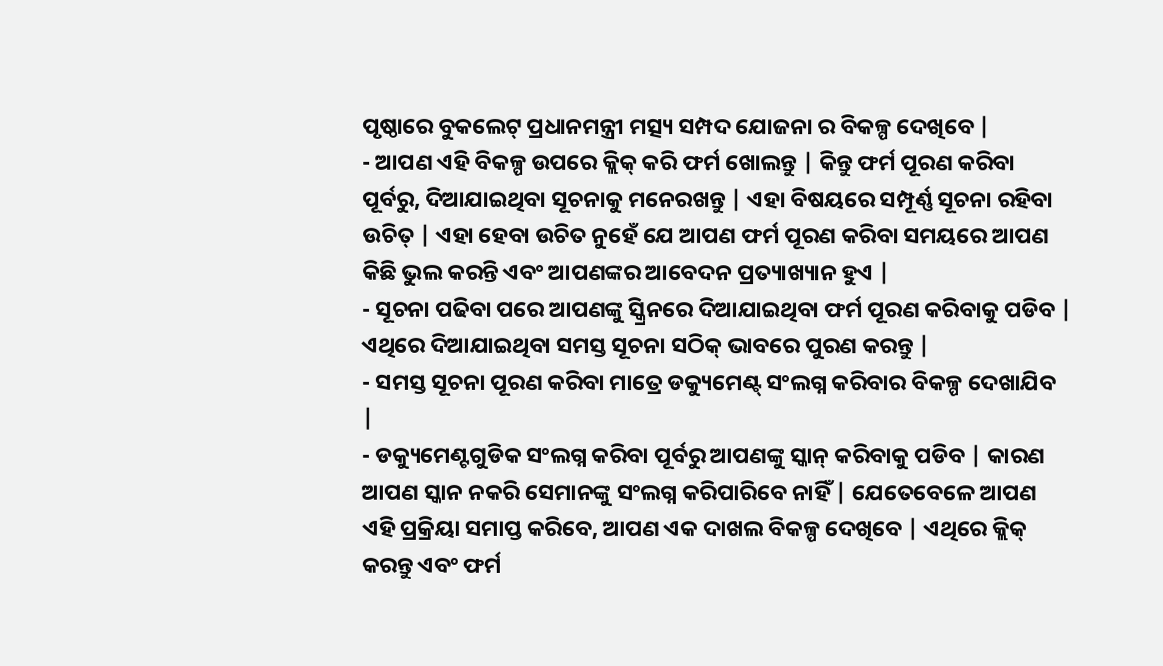ପୃଷ୍ଠାରେ ବୁକଲେଟ୍ ପ୍ରଧାନମନ୍ତ୍ରୀ ମତ୍ସ୍ୟ ସମ୍ପଦ ଯୋଜନା ର ବିକଳ୍ପ ଦେଖିବେ |
- ଆପଣ ଏହି ବିକଳ୍ପ ଉପରେ କ୍ଲିକ୍ କରି ଫର୍ମ ଖୋଲନ୍ତୁ | କିନ୍ତୁ ଫର୍ମ ପୂରଣ କରିବା ପୂର୍ବରୁ, ଦିଆଯାଇଥିବା ସୂଚନାକୁ ମନେରଖନ୍ତୁ | ଏହା ବିଷୟରେ ସମ୍ପୂର୍ଣ୍ଣ ସୂଚନା ରହିବା ଉଚିତ୍ | ଏହା ହେବା ଉଚିତ ନୁହେଁ ଯେ ଆପଣ ଫର୍ମ ପୂରଣ କରିବା ସମୟରେ ଆପଣ କିଛି ଭୁଲ କରନ୍ତି ଏବଂ ଆପଣଙ୍କର ଆବେଦନ ପ୍ରତ୍ୟାଖ୍ୟାନ ହୁଏ |
- ସୂଚନା ପଢିବା ପରେ ଆପଣଙ୍କୁ ସ୍କ୍ରିନରେ ଦିଆଯାଇଥିବା ଫର୍ମ ପୂରଣ କରିବାକୁ ପଡିବ | ଏଥିରେ ଦିଆଯାଇଥିବା ସମସ୍ତ ସୂଚନା ସଠିକ୍ ଭାବରେ ପୁରଣ କରନ୍ତୁ |
- ସମସ୍ତ ସୂଚନା ପୂରଣ କରିବା ମାତ୍ରେ ଡକ୍ୟୁମେଣ୍ଟ୍ ସଂଲଗ୍ନ କରିବାର ବିକଳ୍ପ ଦେଖାଯିବ |
- ଡକ୍ୟୁମେଣ୍ଟଗୁଡିକ ସଂଲଗ୍ନ କରିବା ପୂର୍ବରୁ ଆପଣଙ୍କୁ ସ୍କାନ୍ କରିବାକୁ ପଡିବ | କାରଣ ଆପଣ ସ୍କାନ ନକରି ସେମାନଙ୍କୁ ସଂଲଗ୍ନ କରିପାରିବେ ନାହିଁ | ଯେତେବେଳେ ଆପଣ ଏହି ପ୍ରକ୍ରିୟା ସମାପ୍ତ କରିବେ, ଆପଣ ଏକ ଦାଖଲ ବିକଳ୍ପ ଦେଖିବେ | ଏଥିରେ କ୍ଲିକ୍ କରନ୍ତୁ ଏବଂ ଫର୍ମ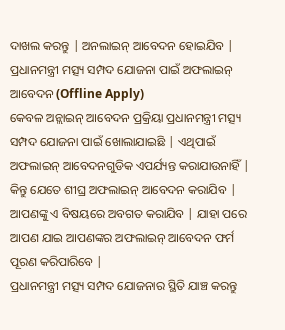ଦାଖଲ କରନ୍ତୁ | ଅନଲାଇନ୍ ଆବେଦନ ହୋଇଯିବ |
ପ୍ରଧାନମନ୍ତ୍ରୀ ମତ୍ସ୍ୟ ସମ୍ପଦ ଯୋଜନା ପାଇଁ ଅଫଲାଇନ୍ ଆବେଦନ (Offline Apply)
କେବଳ ଅନ୍ଲାଇନ୍ ଆବେଦନ ପ୍ରକ୍ରିୟା ପ୍ରଧାନମନ୍ତ୍ରୀ ମତ୍ସ୍ୟ ସମ୍ପଦ ଯୋଜନା ପାଇଁ ଖୋଲାଯାଇଛି | ଏଥିପାଇଁ ଅଫଲାଇନ୍ ଆବେଦନଗୁଡିକ ଏପର୍ଯ୍ୟନ୍ତ କରାଯାଉନାହିଁ | କିନ୍ତୁ ଯେତେ ଶୀଘ୍ର ଅଫଲାଇନ୍ ଆବେଦନ କରାଯିବ | ଆପଣଙ୍କୁ ଏ ବିଷୟରେ ଅବଗତ କରାଯିବ | ଯାହା ପରେ ଆପଣ ଯାଇ ଆପଣଙ୍କର ଅଫଲାଇନ୍ ଆବେଦନ ଫର୍ମ ପୂରଣ କରିପାରିବେ |
ପ୍ରଧାନମନ୍ତ୍ରୀ ମତ୍ସ୍ୟ ସମ୍ପଦ ଯୋଜନାର ସ୍ଥିତି ଯାଞ୍ଚ କରନ୍ତୁ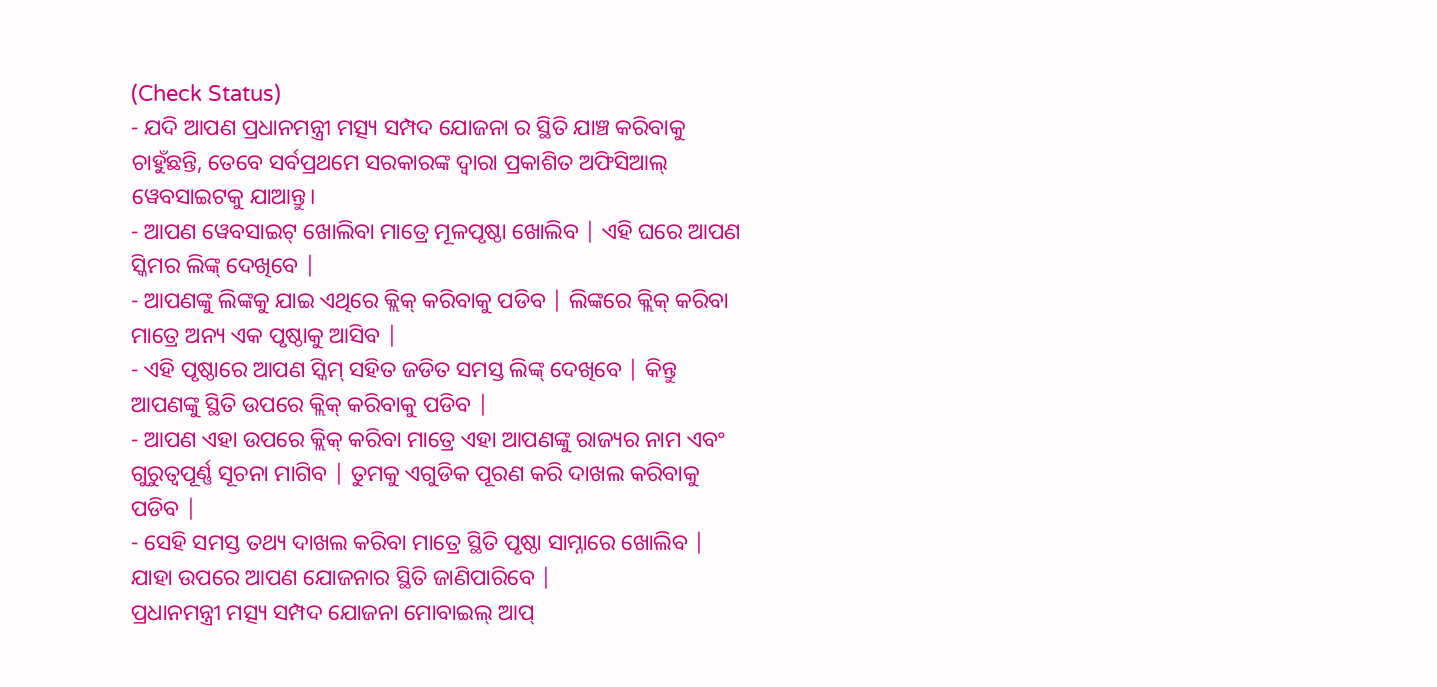(Check Status)
- ଯଦି ଆପଣ ପ୍ରଧାନମନ୍ତ୍ରୀ ମତ୍ସ୍ୟ ସମ୍ପଦ ଯୋଜନା ର ସ୍ଥିତି ଯାଞ୍ଚ କରିବାକୁ ଚାହୁଁଛନ୍ତି, ତେବେ ସର୍ବପ୍ରଥମେ ସରକାରଙ୍କ ଦ୍ୱାରା ପ୍ରକାଶିତ ଅଫିସିଆଲ୍ ୱେବସାଇଟକୁ ଯାଆନ୍ତୁ।
- ଆପଣ ୱେବସାଇଟ୍ ଖୋଲିବା ମାତ୍ରେ ମୂଳପୃଷ୍ଠା ଖୋଲିବ | ଏହି ଘରେ ଆପଣ ସ୍କିମର ଲିଙ୍କ୍ ଦେଖିବେ |
- ଆପଣଙ୍କୁ ଲିଙ୍କକୁ ଯାଇ ଏଥିରେ କ୍ଲିକ୍ କରିବାକୁ ପଡିବ | ଲିଙ୍କରେ କ୍ଲିକ୍ କରିବା ମାତ୍ରେ ଅନ୍ୟ ଏକ ପୃଷ୍ଠାକୁ ଆସିବ |
- ଏହି ପୃଷ୍ଠାରେ ଆପଣ ସ୍କିମ୍ ସହିତ ଜଡିତ ସମସ୍ତ ଲିଙ୍କ୍ ଦେଖିବେ | କିନ୍ତୁ ଆପଣଙ୍କୁ ସ୍ଥିତି ଉପରେ କ୍ଲିକ୍ କରିବାକୁ ପଡିବ |
- ଆପଣ ଏହା ଉପରେ କ୍ଲିକ୍ କରିବା ମାତ୍ରେ ଏହା ଆପଣଙ୍କୁ ରାଜ୍ୟର ନାମ ଏବଂ ଗୁରୁତ୍ୱପୂର୍ଣ୍ଣ ସୂଚନା ମାଗିବ | ତୁମକୁ ଏଗୁଡିକ ପୂରଣ କରି ଦାଖଲ କରିବାକୁ ପଡିବ |
- ସେହି ସମସ୍ତ ତଥ୍ୟ ଦାଖଲ କରିବା ମାତ୍ରେ ସ୍ଥିତି ପୃଷ୍ଠା ସାମ୍ନାରେ ଖୋଲିବ | ଯାହା ଉପରେ ଆପଣ ଯୋଜନାର ସ୍ଥିତି ଜାଣିପାରିବେ |
ପ୍ରଧାନମନ୍ତ୍ରୀ ମତ୍ସ୍ୟ ସମ୍ପଦ ଯୋଜନା ମୋବାଇଲ୍ ଆପ୍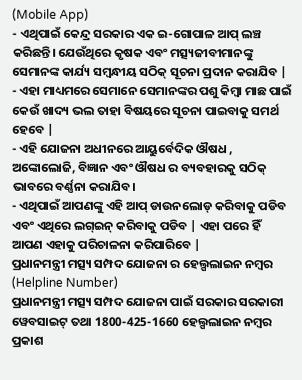(Mobile App)
- ଏଥିପାଇଁ କେନ୍ଦ୍ର ସରକାର ଏକ ଇ-ଗୋପାଳ ଆପ୍ ଲଞ୍ଚ କରିଛନ୍ତି। ଯେଉଁଥିରେ କୃଷକ ଏବଂ ମତ୍ସ୍ୟଜୀବୀମାନଙ୍କୁ ସେମାନଙ୍କ କାର୍ଯ୍ୟ ସମ୍ବନ୍ଧୀୟ ସଠିକ୍ ସୂଚନା ପ୍ରଦାନ କରାଯିବ |
- ଏହା ମାଧ୍ୟମରେ ସେମାନେ ସେମାନଙ୍କର ପଶୁ କିମ୍ବା ମାଛ ପାଇଁ କେଉଁ ଖାଦ୍ୟ ଭଲ ତାହା ବିଷୟରେ ସୂଚନା ପାଇବାକୁ ସମର୍ଥ ହେବେ |
- ଏହି ଯୋଜନା ଅଧୀନରେ ଆୟୁର୍ବେଦିକ ଔଷଧ , ଅଙ୍କୋଲୋଜି, ବିଜ୍ଞାନ ଏବଂ ଔଷଧ ର ବ୍ୟବହାରକୁ ସଠିକ୍ ଭାବରେ ବର୍ଣ୍ଣନା କରାଯିବ।
- ଏଥିପାଇଁ ଆପଣଙ୍କୁ ଏହି ଆପ୍ ଡାଉନଲୋଡ୍ କରିବାକୁ ପଡିବ ଏବଂ ଏଥିରେ ଲଗ୍ଇନ୍ କରିବାକୁ ପଡିବ | ଏହା ପରେ ହିଁ ଆପଣ ଏହାକୁ ପରିଚାଳନା କରିପାରିବେ |
ପ୍ରଧାନମନ୍ତ୍ରୀ ମତ୍ସ୍ୟ ସମ୍ପଦ ଯୋଜନା ର ହେଲ୍ପଲାଇନ ନମ୍ବର (Helpline Number)
ପ୍ରଧାନମନ୍ତ୍ରୀ ମତ୍ସ୍ୟ ସମ୍ପଦ ଯୋଜନା ପାଇଁ ସରକାର ସରକାରୀ ୱେବସାଇଟ୍ ତଥା 1800-425-1660 ହେଲ୍ପଲାଇନ ନମ୍ବର ପ୍ରକାଶ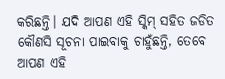କରିଛନ୍ତି। ଯଦି ଆପଣ ଏହି ସ୍କିମ୍ ସହିତ ଜଡିତ କୌଣସି ସୂଚନା ପାଇବାକୁ ଚାହୁଁଛନ୍ତି, ତେବେ ଆପଣ ଏହି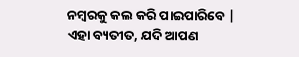ନମ୍ବରକୁ କଲ କରି ପାଇପାରିବେ | ଏହା ବ୍ୟତୀତ, ଯଦି ଆପଣ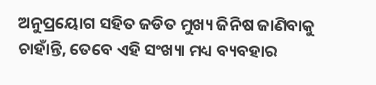ଅନୁପ୍ରୟୋଗ ସହିତ ଜଡିତ ମୁଖ୍ୟ ଜିନିଷ ଜାଣିବାକୁ ଚାହାଁନ୍ତି, ତେବେ ଏହି ସଂଖ୍ୟା ମଧ୍ୟ ବ୍ୟବହାର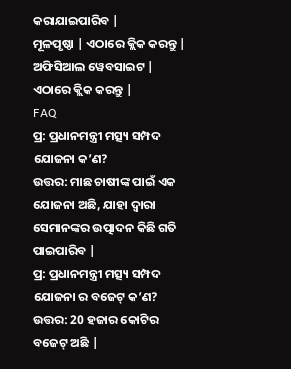କରାଯାଇପାରିବ |
ମୂଳପୃଷ୍ଠା | ଏଠାରେ କ୍ଲିକ କରନ୍ତୁ |
ଅଫିସିଆଲ ୱେବସାଇଟ | ଏଠାରେ କ୍ଲିକ କରନ୍ତୁ |
FAQ
ପ୍ର: ପ୍ରଧାନମନ୍ତ୍ରୀ ମତ୍ସ୍ୟ ସମ୍ପଦ ଯୋଜନା କ’ଣ?
ଉତ୍ତର: ମାଛ ଚାଷୀଙ୍କ ପାଇଁ ଏକ ଯୋଜନା ଅଛି, ଯାହା ଦ୍ୱାରା ସେମାନଙ୍କର ଉତ୍ପାଦନ କିଛି ଗତି ପାଇପାରିବ |
ପ୍ର: ପ୍ରଧାନମନ୍ତ୍ରୀ ମତ୍ସ୍ୟ ସମ୍ପଦ ଯୋଜନା ର ବଜେଟ୍ କ’ଣ?
ଉତ୍ତର: 20 ହଜାର କୋଟିର ବଜେଟ୍ ଅଛି |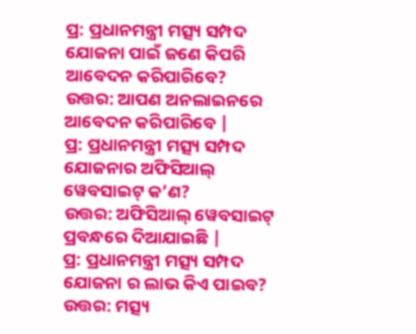ପ୍ର: ପ୍ରଧାନମନ୍ତ୍ରୀ ମତ୍ସ୍ୟ ସମ୍ପଦ ଯୋଜନା ପାଇଁ ଜଣେ କିପରି ଆବେଦନ କରିପାରିବେ?
ଉତ୍ତର: ଆପଣ ଅନଲାଇନରେ ଆବେଦନ କରିପାରିବେ |
ପ୍ର: ପ୍ରଧାନମନ୍ତ୍ରୀ ମତ୍ସ୍ୟ ସମ୍ପଦ ଯୋଜନାର ଅଫିସିଆଲ୍ ୱେବସାଇଟ୍ କ’ଣ?
ଉତ୍ତର: ଅଫିସିଆଲ୍ ୱେବସାଇଟ୍ ପ୍ରବନ୍ଧରେ ଦିଆଯାଇଛି |
ପ୍ର: ପ୍ରଧାନମନ୍ତ୍ରୀ ମତ୍ସ୍ୟ ସମ୍ପଦ ଯୋଜନା ର ଲାଭ କିଏ ପାଇବ?
ଉତ୍ତର: ମତ୍ସ୍ୟ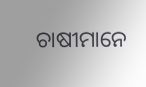ଚାଷୀମାନେ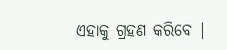ଏହାକୁ ଗ୍ରହଣ କରିବେ |